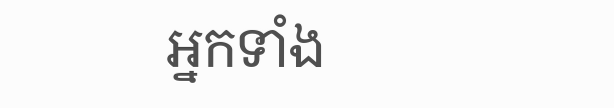អ្នកទាំង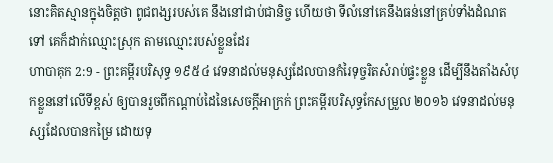នោះគិតស្មានក្នុងចិត្តថា ពូជពង្សរបស់គេ នឹងនៅជាប់ជានិច្ច ហើយថា ទីលំនៅគេនឹងធន់នៅគ្រប់ទាំងដំណតទៅ គេក៏ដាក់ឈ្មោះស្រុក តាមឈ្មោះរបស់ខ្លួនដែរ
ហាបាគុក 2:9 - ព្រះគម្ពីរបរិសុទ្ធ ១៩៥៤ វេទនាដល់មនុស្សដែលបានកំរៃទុច្ចរិតសំរាប់ផ្ទះខ្លួន ដើម្បីនឹងតាំងសំបុកខ្លួននៅលើទីខ្ពស់ ឲ្យបានរួចពីកណ្តាប់ដៃនៃសេចក្ដីអាក្រក់ ព្រះគម្ពីរបរិសុទ្ធកែសម្រួល ២០១៦ វេទនាដល់មនុស្សដែលបានកម្រៃ ដោយទុ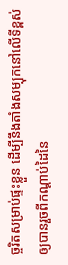ច្ចរិតសម្រាប់ផ្ទះខ្លួន ដើម្បីនឹងតាំងសម្បុកនៅលើទីខ្ពស់ ឲ្យបានរួចពីកណ្ដាប់ដៃនៃ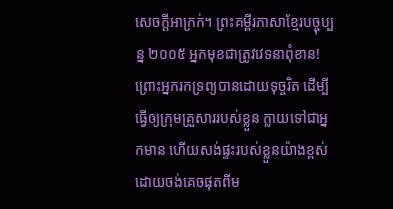សេចក្ដីអាក្រក់។ ព្រះគម្ពីរភាសាខ្មែរបច្ចុប្បន្ន ២០០៥ អ្នកមុខជាត្រូវវេទនាពុំខាន! ព្រោះអ្នករកទ្រព្យបានដោយទុច្ចរិត ដើម្បីធ្វើឲ្យក្រុមគ្រួសាររបស់ខ្លួន ក្លាយទៅជាអ្នកមាន ហើយសង់ផ្ទះរបស់ខ្លួនយ៉ាងខ្ពស់ ដោយចង់គេចផុតពីម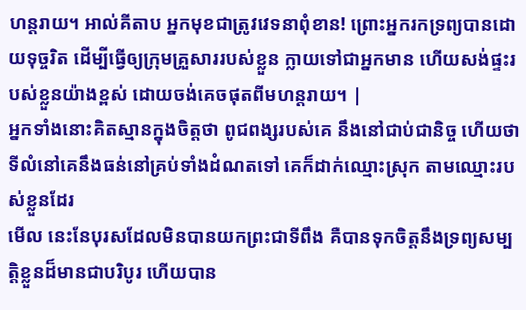ហន្តរាយ។ អាល់គីតាប អ្នកមុខជាត្រូវវេទនាពុំខាន! ព្រោះអ្នករកទ្រព្យបានដោយទុច្ចរិត ដើម្បីធ្វើឲ្យក្រុមគ្រួសាររបស់ខ្លួន ក្លាយទៅជាអ្នកមាន ហើយសង់ផ្ទះរបស់ខ្លួនយ៉ាងខ្ពស់ ដោយចង់គេចផុតពីមហន្តរាយ។ |
អ្នកទាំងនោះគិតស្មានក្នុងចិត្តថា ពូជពង្សរបស់គេ នឹងនៅជាប់ជានិច្ច ហើយថា ទីលំនៅគេនឹងធន់នៅគ្រប់ទាំងដំណតទៅ គេក៏ដាក់ឈ្មោះស្រុក តាមឈ្មោះរបស់ខ្លួនដែរ
មើល នេះនែបុរសដែលមិនបានយកព្រះជាទីពឹង គឺបានទុកចិត្តនឹងទ្រព្យសម្បត្តិខ្លួនដ៏មានជាបរិបូរ ហើយបាន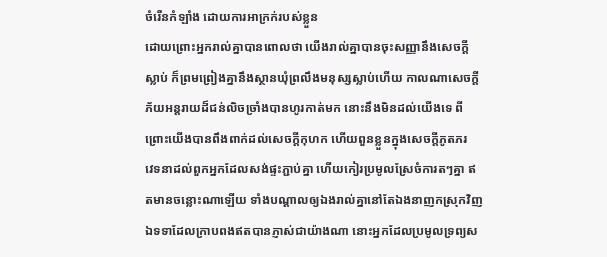ចំរើនកំឡាំង ដោយការអាក្រក់របស់ខ្លួន
ដោយព្រោះអ្នករាល់គ្នាបានពោលថា យើងរាល់គ្នាបានចុះសញ្ញានឹងសេចក្ដីស្លាប់ ក៏ព្រមព្រៀងគ្នានឹងស្ថានឃុំព្រលឹងមនុស្សស្លាប់ហើយ កាលណាសេចក្ដីភ័យអន្តរាយដ៏ជន់លិចច្រាំងបានហូរកាត់មក នោះនឹងមិនដល់យើងទេ ពីព្រោះយើងបានពឹងពាក់ដល់សេចក្ដីកុហក ហើយពួនខ្លួនក្នុងសេចក្ដីភូតភរ
វេទនាដល់ពួកអ្នកដែលសង់ផ្ទះភ្ជាប់គ្នា ហើយកៀរប្រមូលស្រែចំការតៗគ្នា ឥតមានចន្លោះណាឡើយ ទាំងបណ្តាលឲ្យឯងរាល់គ្នានៅតែឯងនាញកស្រុកវិញ
ឯទទាដែលក្រាបពងឥតបានភ្ញាស់ជាយ៉ាងណា នោះអ្នកដែលប្រមូលទ្រព្យស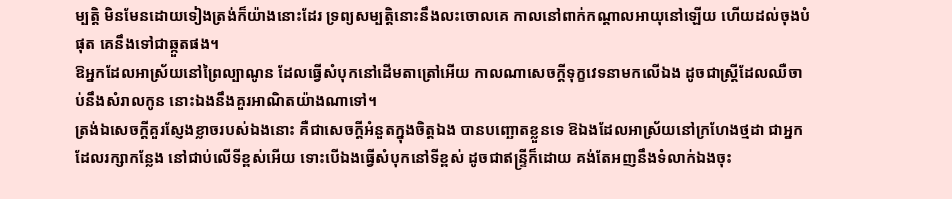ម្បត្តិ មិនមែនដោយទៀងត្រង់ក៏យ៉ាងនោះដែរ ទ្រព្យសម្បត្តិនោះនឹងលះចោលគេ កាលនៅពាក់កណ្តាលអាយុនៅឡើយ ហើយដល់ចុងបំផុត គេនឹងទៅជាឆ្កួតផង។
ឱអ្នកដែលអាស្រ័យនៅព្រៃល្បាណូន ដែលធ្វើសំបុកនៅដើមតាត្រៅអើយ កាលណាសេចក្ដីទុក្ខវេទនាមកលើឯង ដូចជាស្ត្រីដែលឈឺចាប់នឹងសំរាលកូន នោះឯងនឹងគួរអាណិតយ៉ាងណាទៅ។
ត្រង់ឯសេចក្ដីគួរស្ញែងខ្លាចរបស់ឯងនោះ គឺជាសេចក្ដីអំនួតក្នុងចិត្តឯង បានបញ្ឆោតខ្លួនទេ ឱឯងដែលអាស្រ័យនៅក្រហែងថ្មដា ជាអ្នកដែលរក្សាកន្លែង នៅជាប់លើទីខ្ពស់អើយ ទោះបើឯងធ្វើសំបុកនៅទីខ្ពស់ ដូចជាឥន្ទ្រីក៏ដោយ គង់តែអញនឹងទំលាក់ឯងចុះ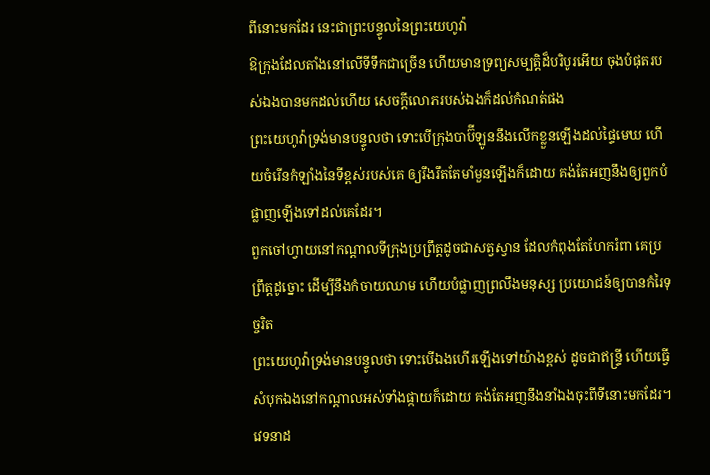ពីនោះមកដែរ នេះជាព្រះបន្ទូលនៃព្រះយេហូវ៉ា
ឱក្រុងដែលតាំងនៅលើទីទឹកជាច្រើន ហើយមានទ្រព្យសម្បត្តិដ៏បរិបូរអើយ ចុងបំផុតរបស់ឯងបានមកដល់ហើយ សេចក្ដីលោភរបស់ឯងក៏ដល់កំណត់ផង
ព្រះយេហូវ៉ាទ្រង់មានបន្ទូលថា ទោះបើក្រុងបាប៊ីឡូននឹងលើកខ្លួនឡើងដល់ផ្ទៃមេឃ ហើយចំរើនកំឡាំងនៃទីខ្ពស់របស់គេ ឲ្យរឹងរឹតតែមាំមួនឡើងក៏ដោយ គង់តែអញនឹងឲ្យពួកបំផ្លាញឡើងទៅដល់គេដែរ។
ពួកចៅហ្វាយនៅកណ្តាលទីក្រុងប្រព្រឹត្តដូចជាសត្វស្វាន ដែលកំពុងតែហែករំពា គេប្រព្រឹត្តដូច្នោះ ដើម្បីនឹងកំចាយឈាម ហើយបំផ្លាញព្រលឹងមនុស្ស ប្រយោជន៍ឲ្យបានកំរៃទុច្ចរិត
ព្រះយេហូវ៉ាទ្រង់មានបន្ទូលថា ទោះបើឯងហើរឡើងទៅយ៉ាងខ្ពស់ ដូចជាឥន្ទ្រី ហើយធ្វើសំបុកឯងនៅកណ្តាលអស់ទាំងផ្កាយក៏ដោយ គង់តែអញនឹងនាំឯងចុះពីទីនោះមកដែរ។
វេទនាដ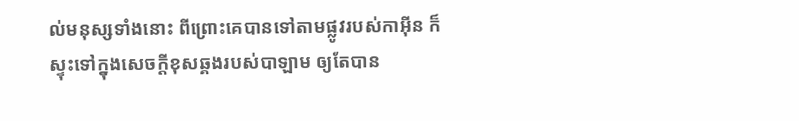ល់មនុស្សទាំងនោះ ពីព្រោះគេបានទៅតាមផ្លូវរបស់កាអ៊ីន ក៏ស្ទុះទៅក្នុងសេចក្ដីខុសឆ្គងរបស់បាឡាម ឲ្យតែបាន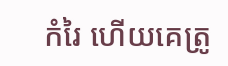កំរៃ ហើយគេត្រូ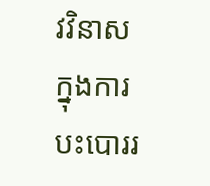វវិនាសក្នុងការបះបោររ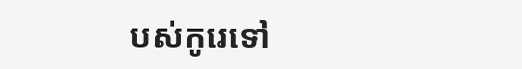បស់កូរេទៅ